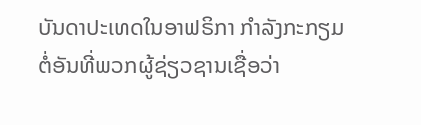ບັນດາປະເທດໃນອາຟຣິກາ ກຳລັງກະກຽມ ຕໍ່ອັນທີ່ພວກຜູ້ຊ່ຽວຊານເຊື່ອວ່າ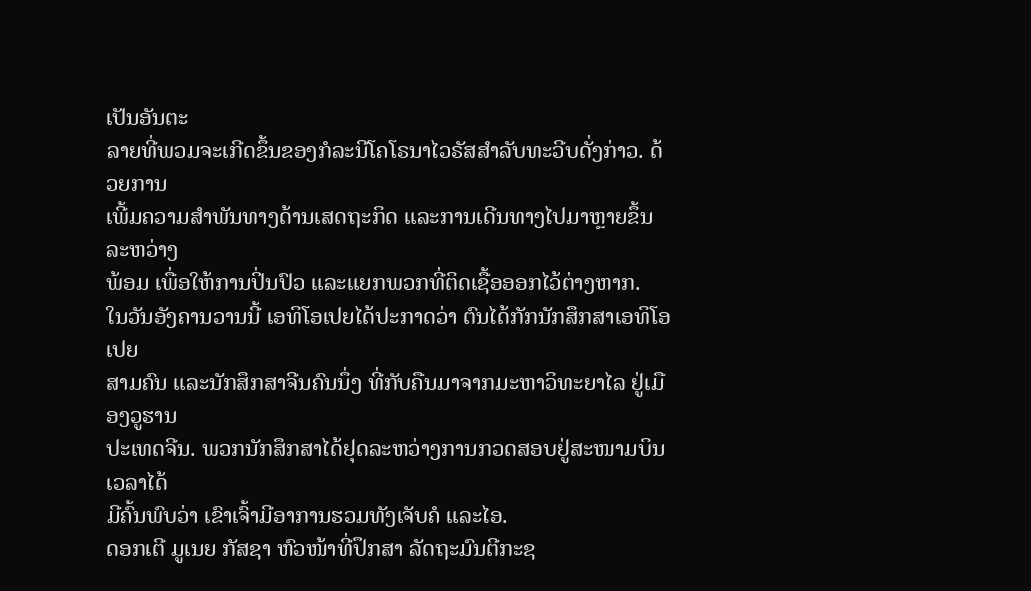ເປັນອັນຕະ
ລາຍທີ່ພວມຈະເກີດຂຶ້ນຂອງກໍລະນີໂຄໂຣນາໄວຣັສສຳລັບທະວີບດັ່ງກ່າວ. ດ້ວຍການ
ເພີ້ມຄວາມສຳພັນທາງດ້ານເສດຖະກິດ ແລະການເດີນທາງໄປມາຫຼາຍຂຶ້ນລະຫວ່າງ
ພ້ອມ ເພື່ອໃຫ້ການປິ່ນປົວ ແລະແຍກພວກທີ່ຕິດເຊື້ອອອກໄວ້ຕ່າງຫາກ.
ໃນວັນອັງຄານວານນີ້ ເອທິໂອເປຍໄດ້ປະກາດວ່າ ຕົນໄດ້ກັກນັກສຶກສາເອທິໂອເປຍ
ສາມຄົນ ແລະນັກສຶກສາຈີນຄົນນຶ່ງ ທີ່ກັບຄືນມາຈາກມະຫາວິທະຍາໄລ ຢູ່ເມືອງວູຮານ
ປະເທດຈີນ. ພວກນັກສຶກສາໄດ້ຢຸດລະຫວ່າງການກວດສອບຢູ່ສະໜາມບິນ ເວລາໄດ້
ມີຄົ້ນພົບວ່າ ເຂົາເຈົ້າມີອາການຮວມທັງເຈັບຄໍ ແລະໄອ.
ດອກເຕີ ມູເນຍ ກັສຊາ ຫົວໜ້າທີ່ປຶກສາ ລັດຖະມົນຕີກະຊ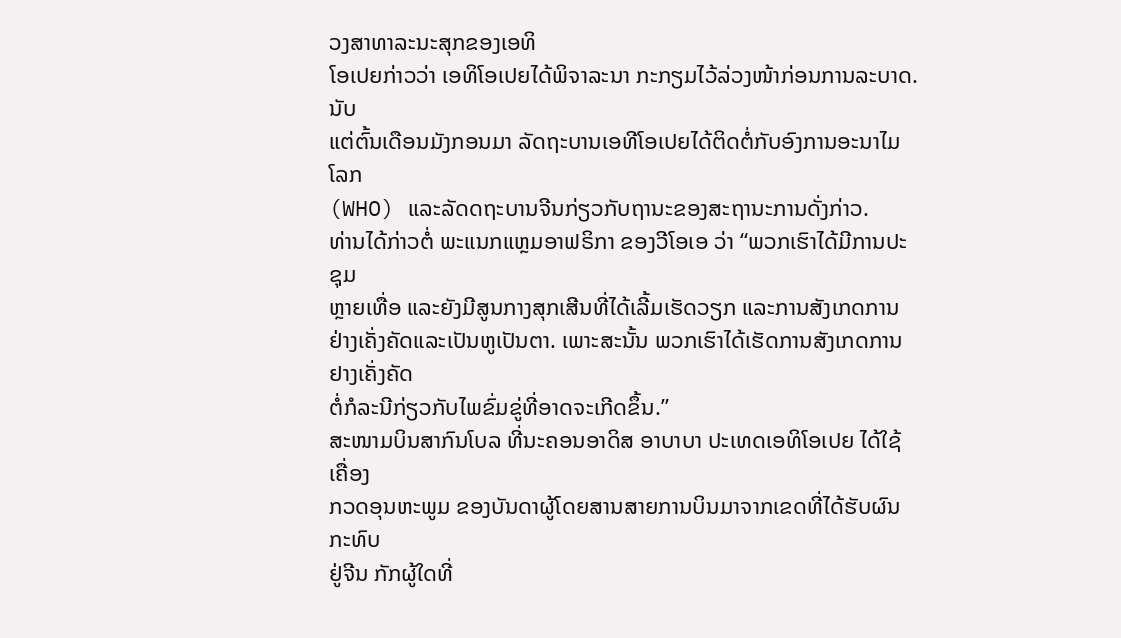ວງສາທາລະນະສຸກຂອງເອທິ
ໂອເປຍກ່າວວ່າ ເອທິໂອເປຍໄດ້ພິຈາລະນາ ກະກຽມໄວ້ລ່ວງໜ້າກ່ອນການລະບາດ. ນັບ
ແຕ່ຕົ້ນເດືອນມັງກອນມາ ລັດຖະບານເອທີໂອເປຍໄດ້ຕິດຕໍ່ກັບອົງການອະນາໄມໂລກ
(WHO) ແລະລັດດຖະບານຈີນກ່ຽວກັບຖານະຂອງສະຖານະການດັ່ງກ່າວ.
ທ່ານໄດ້ກ່າວຕໍ່ ພະແນກແຫຼມອາຟຣິກາ ຂອງວີໂອເອ ວ່າ “ພວກເຮົາໄດ້ມີການປະຊຸມ
ຫຼາຍເທື່ອ ແລະຍັງມີສູນກາງສຸກເສີນທີ່ໄດ້ເລີ້ມເຮັດວຽກ ແລະການສັງເກດການຢ່າງເຄັ່ງຄັດແລະເປັນຫູເປັນຕາ. ເພາະສະນັ້ນ ພວກເຮົາໄດ້ເຮັດການສັງເກດການຢາງເຄັ່ງຄັດ
ຕໍ່ກໍລະນີກ່ຽວກັບໄພຂົ່ມຂູ່ທີ່ອາດຈະເກີດຂຶ້ນ.”
ສະໜາມບິນສາກົນໂບລ ທີ່ນະຄອນອາດິສ ອາບາບາ ປະເທດເອທິໂອເປຍ ໄດ້ໃຊ້ເຄື່ອງ
ກວດອຸນຫະພູມ ຂອງບັນດາຜູ້ໂດຍສານສາຍການບິນມາຈາກເຂດທີ່ໄດ້ຮັບຜົນກະທົບ
ຢູ່ຈີນ ກັກຜູ້ໃດທີ່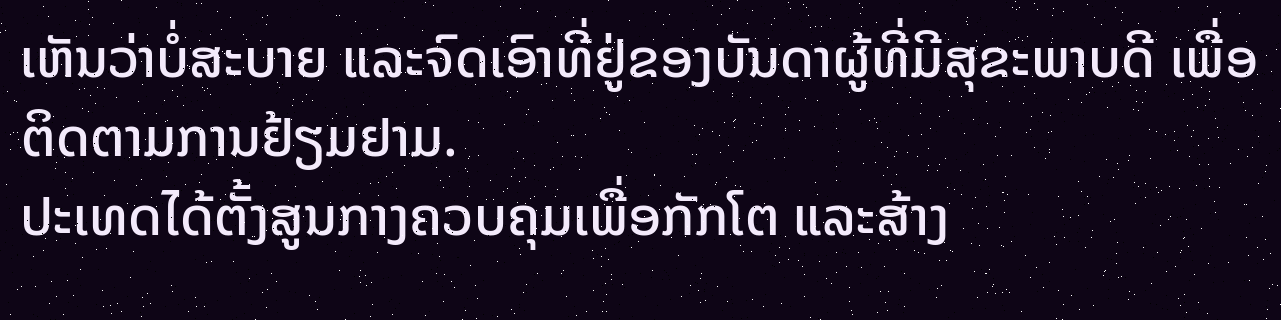ເຫັນວ່າບໍ່ສະບາຍ ແລະຈົດເອົາທີ່ຢູ່ຂອງບັນດາຜູ້ທີ່ມີສຸຂະພາບດີ ເພື່ອ
ຕິດຕາມການຢ້ຽມຢາມ.
ປະເທດໄດ້ຕັ້ງສູນກາງຄວບຄຸມເພື່ອກັກໂຕ ແລະສ້າງ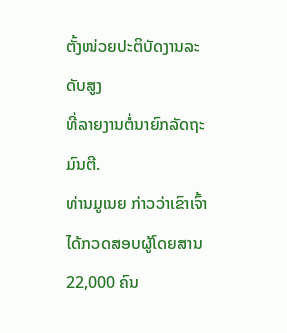ຕັ້ງໜ່ວຍປະຕິບັດງານລະດັບສູງ
ທີ່ລາຍງານຕໍ່ນາຍົກລັດຖະມົນຕີ.
ທ່ານມູເນຍ ກ່າວວ່າເຂົາເຈົ້າໄດ້ກວດສອບຜູ້ໂດຍສານ 22,000 ຄົນ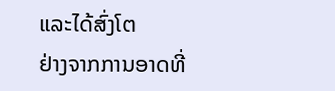ແລະໄດ້ສົ່ງໂຕ
ຢ່າງຈາກການອາດທີ່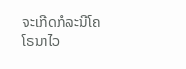ຈະເກີດກໍລະນີໂຄໂຣນາໄວ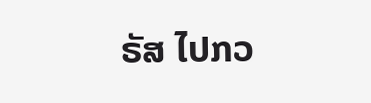ຣັສ ໄປກວ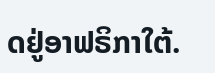ດຢູ່ອາຟຣິກາໃຕ້.